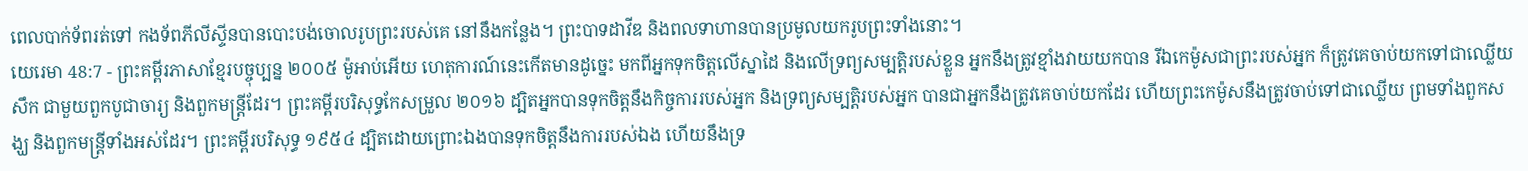ពេលបាក់ទ័ពរត់ទៅ កងទ័ពភីលីស្ទីនបានបោះបង់ចោលរូបព្រះរបស់គេ នៅនឹងកន្លែង។ ព្រះបាទដាវីឌ និងពលទាហានបានប្រមូលយករូបព្រះទាំងនោះ។
យេរេមា 48:7 - ព្រះគម្ពីរភាសាខ្មែរបច្ចុប្បន្ន ២០០៥ ម៉ូអាប់អើយ ហេតុការណ៍នេះកើតមានដូច្នេះ មកពីអ្នកទុកចិត្តលើស្នាដៃ និងលើទ្រព្យសម្បត្តិរបស់ខ្លួន អ្នកនឹងត្រូវខ្មាំងវាយយកបាន រីឯកេម៉ូសជាព្រះរបស់អ្នក ក៏ត្រូវគេចាប់យកទៅជាឈ្លើយសឹក ជាមួយពួកបូជាចារ្យ និងពួកមន្ត្រីដែរ។ ព្រះគម្ពីរបរិសុទ្ធកែសម្រួល ២០១៦ ដ្បិតអ្នកបានទុកចិត្តនឹងកិច្ចការរបស់អ្នក និងទ្រព្យសម្បត្តិរបស់អ្នក បានជាអ្នកនឹងត្រូវគេចាប់យកដែរ ហើយព្រះកេម៉ូសនឹងត្រូវចាប់ទៅជាឈ្លើយ ព្រមទាំងពួកសង្ឃ និងពួកមន្ត្រីទាំងអស់ដែរ។ ព្រះគម្ពីរបរិសុទ្ធ ១៩៥៤ ដ្បិតដោយព្រោះឯងបានទុកចិត្តនឹងការរបស់ឯង ហើយនឹងទ្រ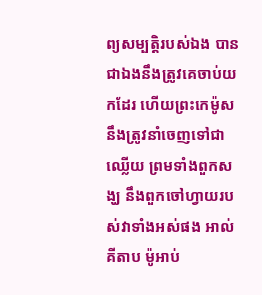ព្យសម្បត្តិរបស់ឯង បានជាឯងនឹងត្រូវគេចាប់យកដែរ ហើយព្រះកេម៉ូសនឹងត្រូវនាំចេញទៅជាឈ្លើយ ព្រមទាំងពួកសង្ឃ នឹងពួកចៅហ្វាយរបស់វាទាំងអស់ផង អាល់គីតាប ម៉ូអាប់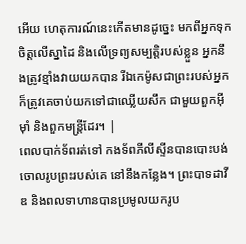អើយ ហេតុការណ៍នេះកើតមានដូច្នេះ មកពីអ្នកទុកចិត្តលើស្នាដៃ និងលើទ្រព្យសម្បត្តិរបស់ខ្លួន អ្នកនឹងត្រូវខ្មាំងវាយយកបាន រីឯកេម៉ូសជាព្រះរបស់អ្នក ក៏ត្រូវគេចាប់យកទៅជាឈ្លើយសឹក ជាមួយពួកអ៊ីមុាំ និងពួកមន្ត្រីដែរ។ |
ពេលបាក់ទ័ពរត់ទៅ កងទ័ពភីលីស្ទីនបានបោះបង់ចោលរូបព្រះរបស់គេ នៅនឹងកន្លែង។ ព្រះបាទដាវីឌ និងពលទាហានបានប្រមូលយករូប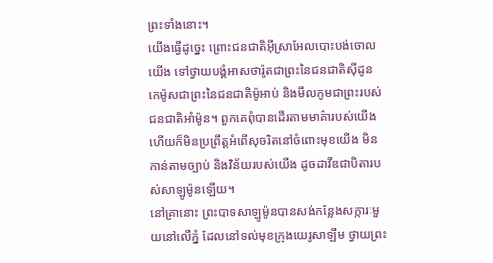ព្រះទាំងនោះ។
យើងធ្វើដូច្នេះ ព្រោះជនជាតិអ៊ីស្រាអែលបោះបង់ចោលយើង ទៅថ្វាយបង្គំអាសថារ៉ូតជាព្រះនៃជនជាតិស៊ីដូន កេម៉ូសជាព្រះនៃជនជាតិម៉ូអាប់ និងមីលកូមជាព្រះរបស់ជនជាតិអាំម៉ូន។ ពួកគេពុំបានដើរតាមមាគ៌ារបស់យើង ហើយក៏មិនប្រព្រឹត្តអំពើសុចរិតនៅចំពោះមុខយើង មិនកាន់តាមច្បាប់ និងវិន័យរបស់យើង ដូចដាវីឌជាបិតារបស់សាឡូម៉ូនឡើយ។
នៅគ្រានោះ ព្រះបាទសាឡូម៉ូនបានសង់កន្លែងសក្ការៈមួយនៅលើភ្នំ ដែលនៅទល់មុខក្រុងយេរូសាឡឹម ថ្វាយព្រះ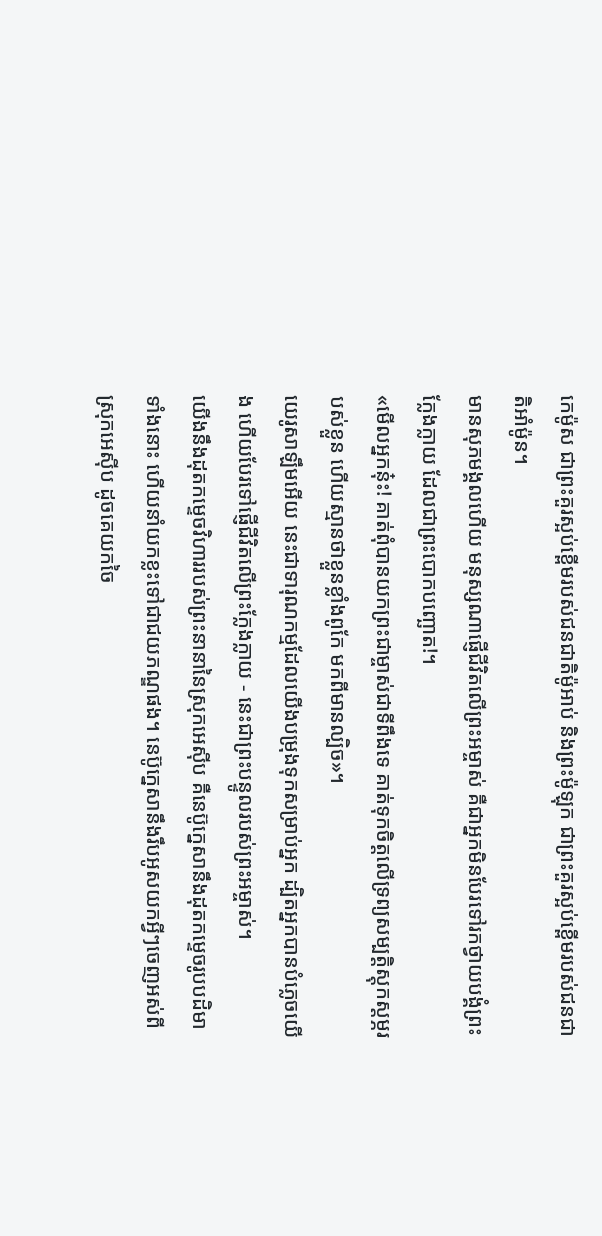កេម៉ូស ជាព្រះគួរស្អប់ខ្ពើមរបស់ជនជាតិម៉ូអាប់ និងព្រះម៉ូឡុក ជាព្រះគួរស្អប់ខ្ពើមរបស់ជនជាតិអាំម៉ូន។
មានសុភមង្គលហើយ មនុស្សណាផ្ញើជីវិតលើព្រះអម្ចាស់ គឺជាអ្នកមិនបែរទៅរកថ្វាយបង្គំព្រះក្លែងក្លាយ ដែលជាព្រះបោកបញ្ឆោត!។
«មើលអ្នកនុ៎ះ! គាត់ពុំបានយកព្រះជាម្ចាស់ជាទីពឹងទេ គាត់ទុកចិត្តលើទ្រព្យសម្បត្តិស្តុកស្តម្ភរបស់ខ្លួន ហើយស្មានថាខ្លួនខ្លាំងពូកែ មកពីមានល្បិច»។
យេរូសាឡឹមអើយ នេះជាទារុណកម្មដែលយើងបម្រុងទុកសម្រាប់អ្នក ដ្បិតអ្នកបានបំភ្លេចយើង ហើយបែរទៅផ្ញើជីវិតលើព្រះក្លែងក្លាយ - នេះជាព្រះបន្ទូលរបស់ព្រះអម្ចាស់។
យើងនឹងដុតកម្ទេចវិហាររបស់ព្រះនានានៃស្រុកអេស៊ីប គឺនេប៊ូក្នេសានឹងដុតកម្ទេចរូបបដិមាទាំងនោះ ហើយនាំយកខ្លះទៅជាជយភណ្ឌផង។ នេប៊ូក្នេសានឹងរឹបអូសយកអ្វីៗចេញអស់ពីស្រុកអេស៊ីប ដូចគេយកចៃ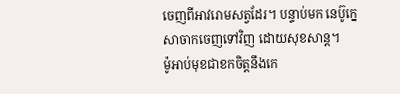ចេញពីអាវរោមសត្វដែរ។ បន្ទាប់មក នេប៊ូក្នេសាចាកចេញទៅវិញ ដោយសុខសាន្ត។
ម៉ូអាប់មុខជាខកចិត្តនឹងកេ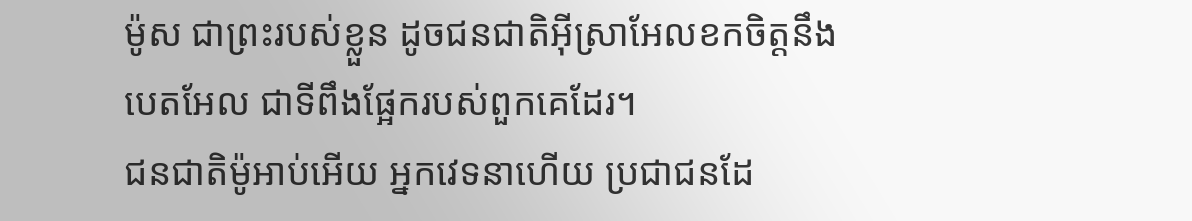ម៉ូស ជាព្រះរបស់ខ្លួន ដូចជនជាតិអ៊ីស្រាអែលខកចិត្តនឹងបេតអែល ជាទីពឹងផ្អែករបស់ពួកគេដែរ។
ជនជាតិម៉ូអាប់អើយ អ្នកវេទនាហើយ ប្រជាជនដែ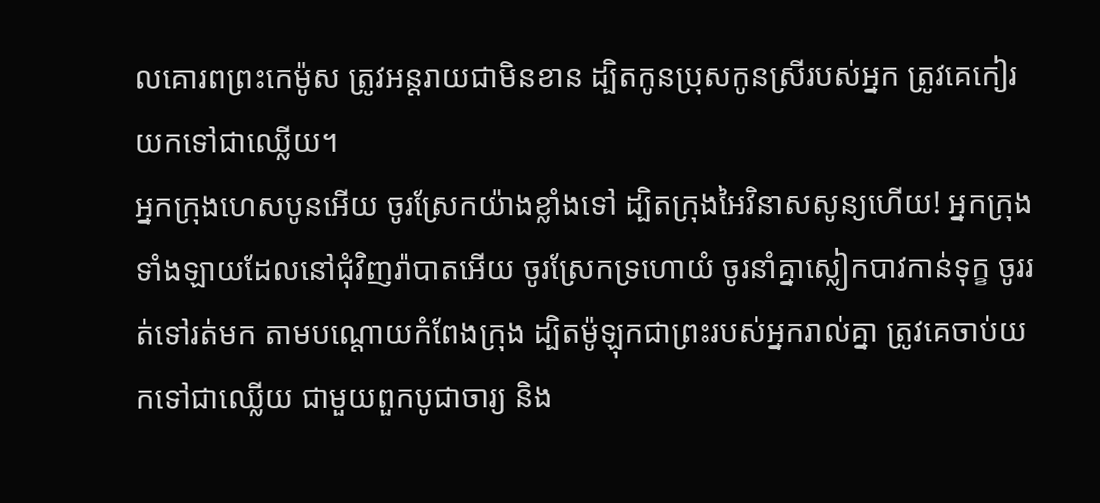លគោរពព្រះកេម៉ូស ត្រូវអន្តរាយជាមិនខាន ដ្បិតកូនប្រុសកូនស្រីរបស់អ្នក ត្រូវគេកៀរយកទៅជាឈ្លើយ។
អ្នកក្រុងហេសបូនអើយ ចូរស្រែកយ៉ាងខ្លាំងទៅ ដ្បិតក្រុងអៃវិនាសសូន្យហើយ! អ្នកក្រុងទាំងឡាយដែលនៅជុំវិញរ៉ាបាតអើយ ចូរស្រែកទ្រហោយំ ចូរនាំគ្នាស្លៀកបាវកាន់ទុក្ខ ចូររត់ទៅរត់មក តាមបណ្ដោយកំពែងក្រុង ដ្បិតម៉ូឡុកជាព្រះរបស់អ្នករាល់គ្នា ត្រូវគេចាប់យកទៅជាឈ្លើយ ជាមួយពួកបូជាចារ្យ និង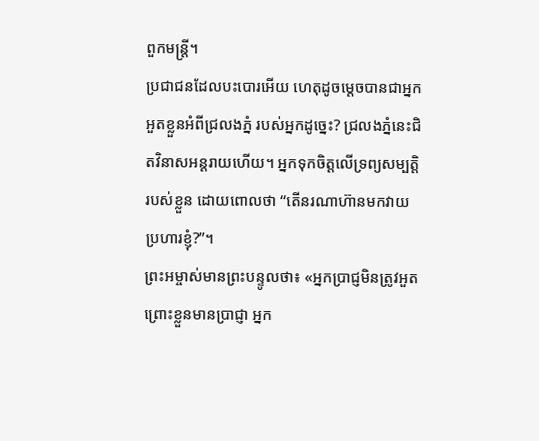ពួកមន្ត្រី។
ប្រជាជនដែលបះបោរអើយ ហេតុដូចម្ដេចបានជាអ្នកអួតខ្លួនអំពីជ្រលងភ្នំ របស់អ្នកដូច្នេះ? ជ្រលងភ្នំនេះជិតវិនាសអន្តរាយហើយ។ អ្នកទុកចិត្តលើទ្រព្យសម្បត្តិរបស់ខ្លួន ដោយពោលថា “តើនរណាហ៊ានមកវាយប្រហារខ្ញុំ?”។
ព្រះអម្ចាស់មានព្រះបន្ទូលថា៖ «អ្នកប្រាជ្ញមិនត្រូវអួត ព្រោះខ្លួនមានប្រាជ្ញា អ្នក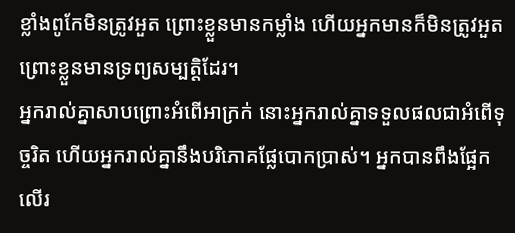ខ្លាំងពូកែមិនត្រូវអួត ព្រោះខ្លួនមានកម្លាំង ហើយអ្នកមានក៏មិនត្រូវអួត ព្រោះខ្លួនមានទ្រព្យសម្បត្តិដែរ។
អ្នករាល់គ្នាសាបព្រោះអំពើអាក្រក់ នោះអ្នករាល់គ្នាទទួលផលជាអំពើទុច្ចរិត ហើយអ្នករាល់គ្នានឹងបរិភោគផ្លែបោកប្រាស់។ អ្នកបានពឹងផ្អែកលើរ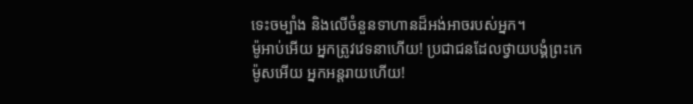ទេះចម្បាំង និងលើចំនួនទាហានដ៏អង់អាចរបស់អ្នក។
ម៉ូអាប់អើយ អ្នកត្រូវវេទនាហើយ! ប្រជាជនដែលថ្វាយបង្គំព្រះកេម៉ូសអើយ អ្នកអន្តរាយហើយ!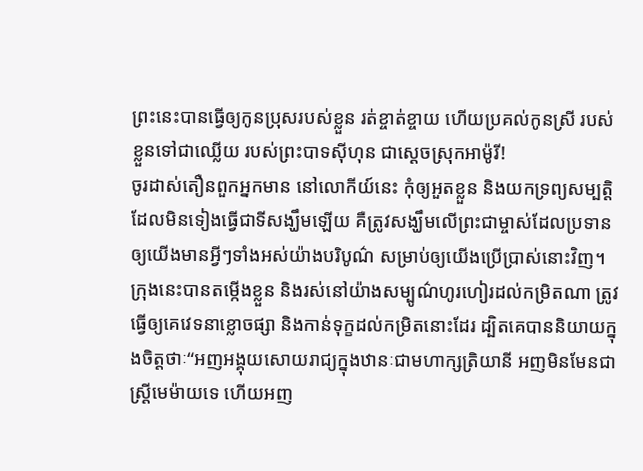ព្រះនេះបានធ្វើឲ្យកូនប្រុសរបស់ខ្លួន រត់ខ្ចាត់ខ្ចាយ ហើយប្រគល់កូនស្រី របស់ខ្លួនទៅជាឈ្លើយ របស់ព្រះបាទស៊ីហុន ជាស្ដេចស្រុកអាម៉ូរី!
ចូរដាស់តឿនពួកអ្នកមាន នៅលោកីយ៍នេះ កុំឲ្យអួតខ្លួន និងយកទ្រព្យសម្បត្តិដែលមិនទៀងធ្វើជាទីសង្ឃឹមឡើយ គឺត្រូវសង្ឃឹមលើព្រះជាម្ចាស់ដែលប្រទានឲ្យយើងមានអ្វីៗទាំងអស់យ៉ាងបរិបូណ៌ សម្រាប់ឲ្យយើងប្រើប្រាស់នោះវិញ។
ក្រុងនេះបានតម្កើងខ្លួន និងរស់នៅយ៉ាងសម្បូណ៌ហូរហៀរដល់កម្រិតណា ត្រូវធ្វើឲ្យគេវេទនាខ្លោចផ្សា និងកាន់ទុក្ខដល់កម្រិតនោះដែរ ដ្បិតគេបាននិយាយក្នុងចិត្តថាៈ“អញអង្គុយសោយរាជ្យក្នុងឋានៈជាមហាក្សត្រិយានី អញមិនមែនជាស្ត្រីមេម៉ាយទេ ហើយអញ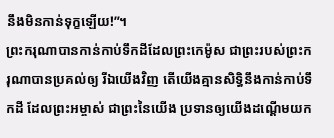នឹងមិនកាន់ទុក្ខឡើយ!”។
ព្រះករុណាបានកាន់កាប់ទឹកដីដែលព្រះកេម៉ូស ជាព្រះរបស់ព្រះករុណាបានប្រគល់ឲ្យ រីឯយើងវិញ តើយើងគ្មានសិទ្ធិនឹងកាន់កាប់ទឹកដី ដែលព្រះអម្ចាស់ ជាព្រះនៃយើង ប្រទានឲ្យយើងដណ្ដើមយក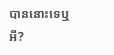បាននោះទេឬអី?